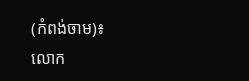(កំពង់ចាម)៖ លោក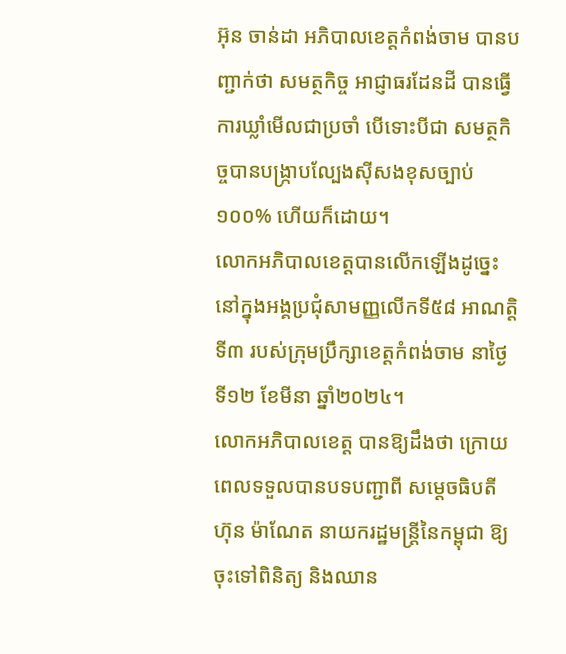អ៊ុន ចាន់ដា អភិបាលខេត្តកំពង់ចាម បានបញ្ជាក់ថា សមត្ថកិច្ច អាជ្ញាធរដែនដី បានធ្វើការឃ្លាំមើលជាប្រចាំ បើទោះបីជា សមត្ថកិច្ចបានបង្ក្រាបល្បែងស៊ីសងខុសច្បាប់ ១០០% ហើយក៏ដោយ។
លោកអភិបាលខេត្តបានលើកឡើងដូច្នេះនៅក្នុងអង្គប្រជុំសាមញ្ញលើកទី៥៨ អាណត្តិទី៣ របស់ក្រុមប្រឹក្សាខេត្តកំពង់ចាម នាថ្ងៃទី១២ ខែមីនា ឆ្នាំ២០២៤។
លោកអភិបាលខេត្ត បានឱ្យដឹងថា ក្រោយពេលទទួលបានបទបញ្ជាពី សម្ដេចធិបតី ហ៊ុន ម៉ាណែត នាយករដ្ឋមន្ត្រីនៃកម្ពុជា ឱ្យចុះទៅពិនិត្យ និងឈាន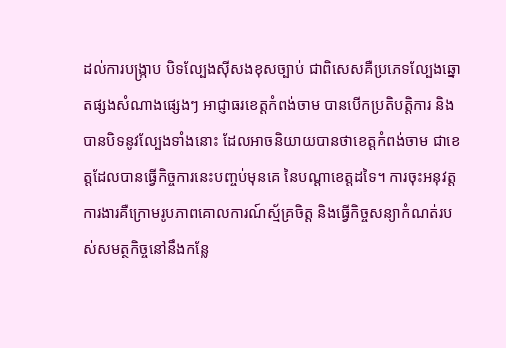ដល់ការបង្ក្រាប បិទល្បែងស៊ីសងខុសច្បាប់ ជាពិសេសគឺប្រភេទល្បែងឆ្នោតផ្សងសំណាងផ្សេងៗ អាជ្ញាធរខេត្តកំពង់ចាម បានបើកប្រតិបត្តិការ និងបានបិទនូវល្បែងទាំងនោះ ដែលអាចនិយាយបានថាខេត្តកំពង់ចាម ជាខេត្តដែលបានធ្វើកិច្ចការនេះបញ្ចប់មុនគេ នៃបណ្ដាខេត្តដទៃ។ ការចុះអនុវត្តការងារគឺក្រោមរូបភាពគោលការណ៍ស្ម័គ្រចិត្ត និងធ្វើកិច្ចសន្យាកំណត់របស់សមត្ថកិច្ចនៅនឹងកន្លែ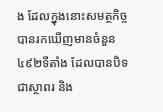ង ដែលក្នុងនោះសមត្ថកិច្ចបានរកឃើញមានចំនួន៤៩២ទីតាំង ដែលបានបិទជាស្ថាពរ និង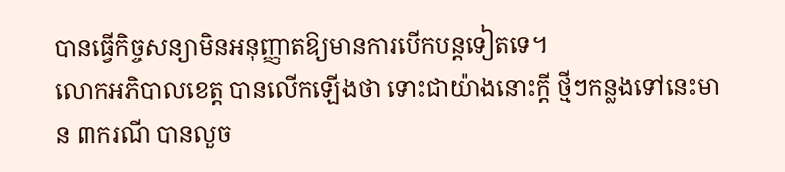បានធ្វើកិច្ចសន្យាមិនអនុញ្ញាតឱ្យមានការបើកបន្តទៀតទេ។
លោកអភិបាលខេត្ត បានលើកឡើងថា ទោះជាយ៉ាងនោះក្តី ថ្មីៗកន្លងទៅនេះមាន ៣ករណី បានលួច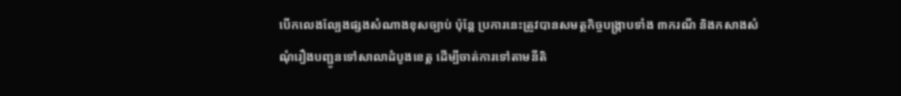បើកលេងល្បែងផ្សងសំណាងខុសច្បាប់ ប៉ុន្តែ ប្រការនេះត្រូវបានសមត្ថកិច្ចបង្ក្រាបទាំង ៣ករណី និងកសាងសំណុំរឿងបញ្ជូនទៅសាលាដំបូងខេត្ត ដើម្បីចាត់ការទៅតាមនីតិ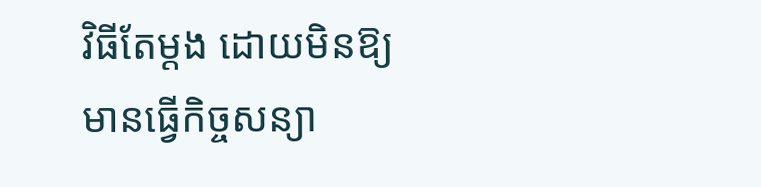វិធីតែម្តង ដោយមិនឱ្យមានធ្វើកិច្ចសន្យា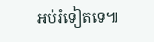អប់រំទៀតទេ៕